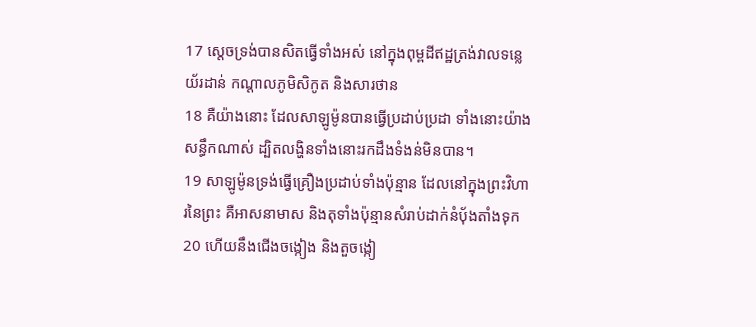17 ស្តេចទ្រង់បានសិតធ្វើទាំងអស់ នៅក្នុងពុម្ពដីឥដ្ឋត្រង់វាលទន្លេយ័រដាន់ កណ្តាលភូមិសិកូត និងសារថាន
18 គឺយ៉ាងនោះ ដែលសាឡូម៉ូនបានធ្វើប្រដាប់ប្រដា ទាំងនោះយ៉ាងសន្ធឹកណាស់ ដ្បិតលង្ហិនទាំងនោះរកដឹងទំងន់មិនបាន។
19 សាឡូម៉ូនទ្រង់ធ្វើគ្រឿងប្រដាប់ទាំងប៉ុន្មាន ដែលនៅក្នុងព្រះវិហារនៃព្រះ គឺអាសនាមាស និងតុទាំងប៉ុន្មានសំរាប់ដាក់នំបុ័ងតាំងទុក
20 ហើយនឹងជើងចង្កៀង និងតួចង្កៀ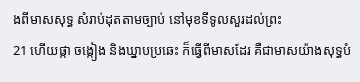ងពីមាសសុទ្ធ សំរាប់ដុតតាមច្បាប់ នៅមុខទីទូលសួរដល់ព្រះ
21 ហើយផ្កា ចង្កៀង និងឃ្នាបប្រឆេះ ក៏ធ្វើពីមាសដែរ គឺជាមាសយ៉ាងសុទ្ធបំ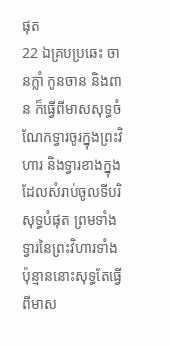ផុត
22 ឯគ្របប្រឆេះ ចានក្លាំ កូនចាន និងពាន ក៏ធ្វើពីមាសសុទ្ធចំណែកទ្វារចូរក្នុងព្រះវិហារ និងទ្វារខាងក្នុងដែលសំរាប់ចូលទីបរិសុទ្ធបំផុត ព្រមទាំងទ្វារនៃព្រះវិហារទាំងប៉ុន្មាននោះសុទ្ធតែធ្វើពីមាស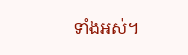ទាំងអស់។